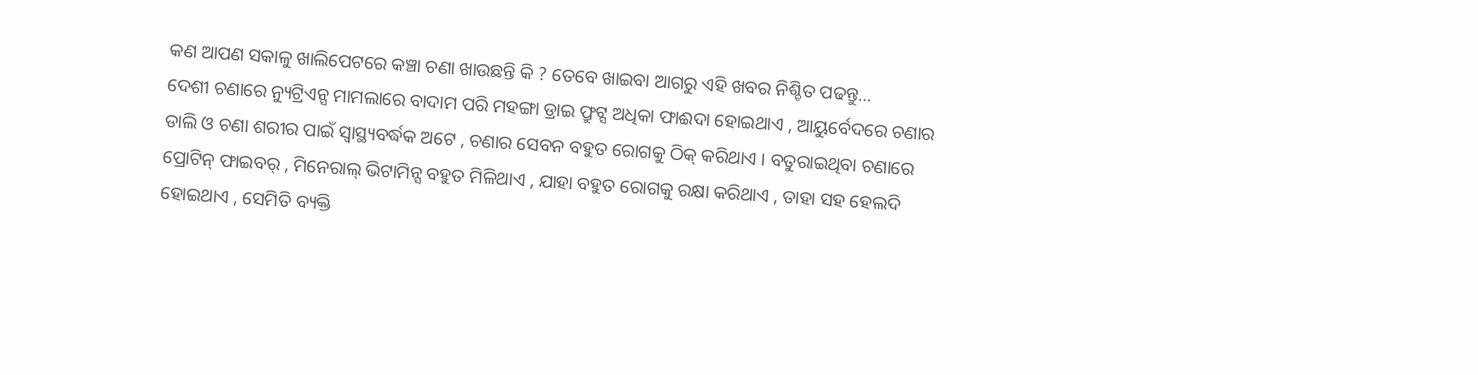କଣ ଆପଣ ସକାଳୁ ଖାଲିପେଟରେ କଞ୍ଚା ଚଣା ଖାଉଛନ୍ତି କି ? ତେବେ ଖାଇବା ଆଗରୁ ଏହି ଖବର ନିଶ୍ଚିତ ପଢନ୍ତୁ…
ଦେଶୀ ଚଣାରେ ନ୍ୟୁଟ୍ରିଏନ୍ସ ମାମଲାରେ ବାଦାମ ପରି ମହଙ୍ଗା ଡ୍ରାଇ ଫ୍ରୁଟ୍ସ ଅଧିକା ଫାଈଦା ହୋଇଥାଏ , ଆୟୁର୍ବେଦରେ ଚଣାର ଡାଲି ଓ ଚଣା ଶରୀର ପାଇଁ ସ୍ୱାସ୍ଥ୍ୟବର୍ଦ୍ଧକ ଅଟେ , ଚଣାର ସେବନ ବହୁତ ରୋଗକୁ ଠିକ୍ କରିଥାଏ । ବତୁରାଇଥିବା ଚଣାରେ ପ୍ରୋଟିନ୍ ଫାଇବର୍ , ମିନେରାଲ୍ ଭିଟାମିନ୍ସ ବହୁତ ମିଳିଥାଏ , ଯାହା ବହୁତ ରୋଗକୁ ରକ୍ଷା କରିଥାଏ , ତାହା ସହ ହେଲଦି ହୋଇଥାଏ , ସେମିତି ବ୍ୟକ୍ତି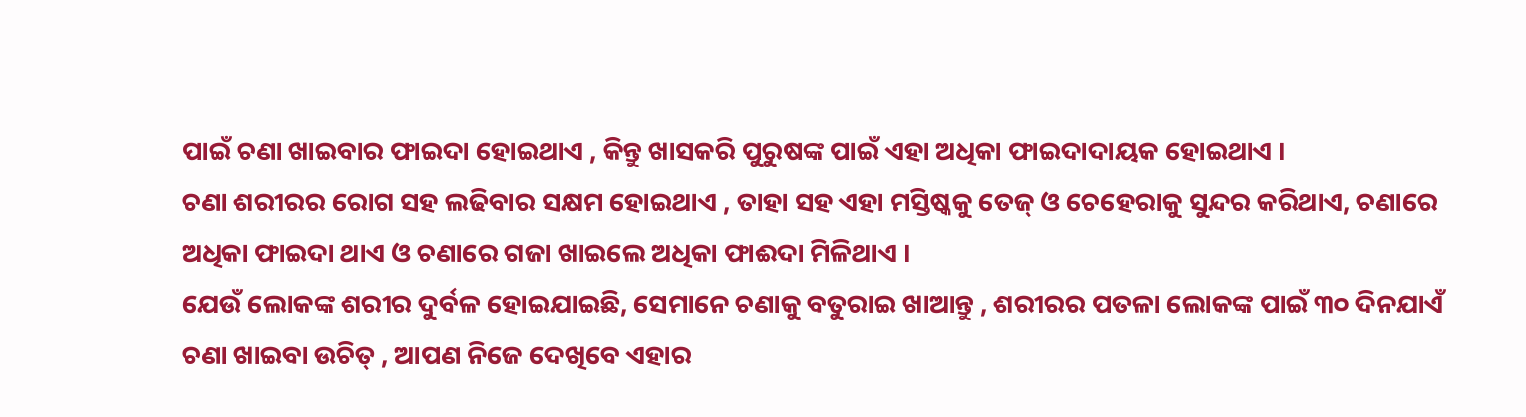ପାଇଁ ଚଣା ଖାଇବାର ଫାଇଦା ହୋଇଥାଏ , କିନ୍ତୁ ଖାସକରି ପୁରୁଷଙ୍କ ପାଇଁ ଏହା ଅଧିକା ଫାଇଦାଦାୟକ ହୋଇଥାଏ ।
ଚଣା ଶରୀରର ରୋଗ ସହ ଲଢିବାର ସକ୍ଷମ ହୋଇଥାଏ , ତାହା ସହ ଏହା ମସ୍ତିଷ୍କକୁ ତେଜ୍ ଓ ଚେହେରାକୁ ସୁନ୍ଦର କରିଥାଏ, ଚଣାରେ ଅଧିକା ଫାଇଦା ଥାଏ ଓ ଚଣାରେ ଗଜା ଖାଇଲେ ଅଧିକା ଫାଈଦା ମିଳିଥାଏ ।
ଯେଉଁ ଲୋକଙ୍କ ଶରୀର ଦୁର୍ବଳ ହୋଇଯାଇଛି, ସେମାନେ ଚଣାକୁ ବତୁରାଇ ଖାଆନ୍ତୁ , ଶରୀରର ପତଳା ଲୋକଙ୍କ ପାଇଁ ୩୦ ଦିନଯାଏଁ ଚଣା ଖାଇବା ଉଚିତ୍ , ଆପଣ ନିଜେ ଦେଖିବେ ଏହାର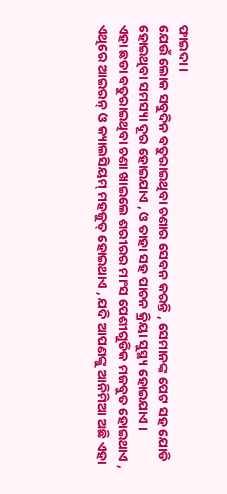ଫାଇଦା ।
ଯେଉଁ ଲୋକ ସବୁଦିନ ବତୁରାଇଥିବା ଚଣାର ସେବନ କରନ୍ତି , ସେମାନଙ୍କ ପେଟ ସହ ଯୋଡି ହୋଇଥିବା ସମସ୍ୟା ଦୂର ହୋଇଯାଏ , ଓ ତାହା ସହ ପାଚନ କ୍ରିୟା ସୁସ୍ଥ୍ୟ ହୋଇଯାଏ ।
ଏହା ଛଡା ବତୁରାଇଥିବା ଚଣା ଖାଇଲେ ଶରୀରର ମାଂସ ପେଶୀଗୁଡିକ ମଜବୁତ ହୋଇଥାଏ , ଏଥିରେ ଆଇରନ୍ ଓ କ୍ୟାଲସିୟମ୍ ମହଜୁତ୍ ହୋଇଥାଏ , ଯଦି ଆପଣଙ୍କୁ ଆନିମିଆ ଅଛି ଏହା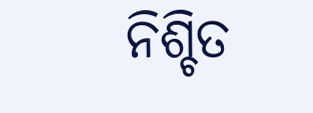ନିଶ୍ଚିତ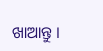ଖାଆନ୍ତୁ ।